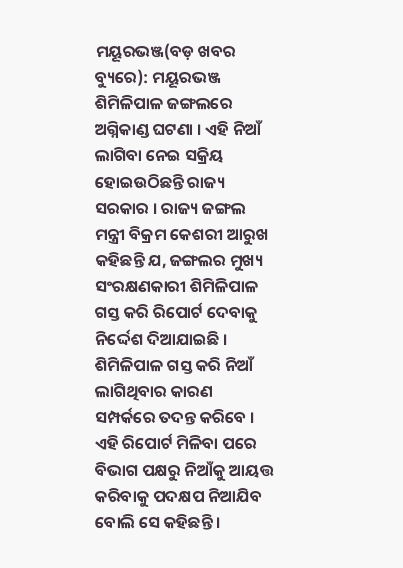ମୟୂରଭଞ୍ଜ(ବଡ଼ ଖବର ବ୍ୟୁରେ): ମୟୂରଭଞ୍ଜ ଶିମିଳିପାଳ ଜଙ୍ଗଲରେ ଅଗ୍ନିକାଣ୍ଡ ଘଟଣା । ଏହି ନିଆଁ ଲାଗିବା ନେଇ ସକ୍ରିୟ ହୋଇଉଠିଛନ୍ତି ରାଜ୍ୟ ସରକାର । ରାଜ୍ୟ ଜଙ୍ଗଲ ମନ୍ତ୍ରୀ ବିକ୍ରମ କେଶରୀ ଆରୁଖ କହିଛନ୍ତି ଯ, ଜଙ୍ଗଲର ମୁଖ୍ୟ ସଂରକ୍ଷଣକାରୀ ଶିମିଳିପାଳ ଗସ୍ତ କରି ରିପୋର୍ଟ ଦେବାକୁ ନିର୍ଦ୍ଦେଶ ଦିଆଯାଇଛି । ଶିମିଳିପାଳ ଗସ୍ତ କରି ନିଆଁ ଲାଗିଥିବାର କାରଣ ସମ୍ପର୍କରେ ତଦନ୍ତ କରିବେ ।
ଏହି ରିପୋର୍ଟ ମିଳିବା ପରେ ବିଭାଗ ପକ୍ଷରୁ ନିଆଁକୁ ଆୟତ୍ତ କରିବାକୁ ପଦକ୍ଷପ ନିଆଯିବ ବୋଲି ସେ କହିଛନ୍ତି ।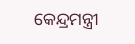କେନ୍ଦ୍ରମନ୍ତ୍ରୀ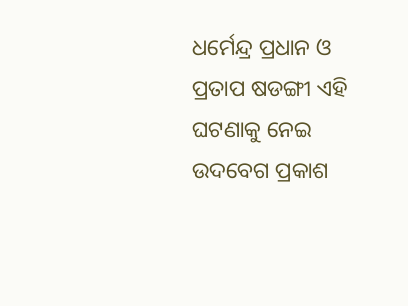ଧର୍ମେନ୍ଦ୍ର ପ୍ରଧାନ ଓ ପ୍ରତାପ ଷଡଙ୍ଗୀ ଏହି ଘଟଣାକୁ ନେଇ ଉଦବେଗ ପ୍ରକାଶ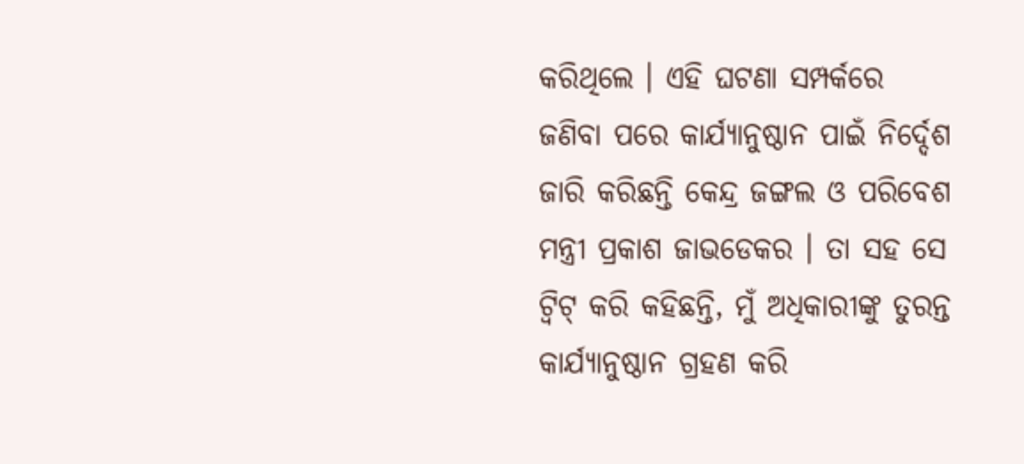କରିଥିଲେ । ଏହି ଘଟଣା ସମ୍ପର୍କରେ ଜଣିବା ପରେ କାର୍ଯ୍ୟାନୁଷ୍ଠାନ ପାଇଁ ନିର୍ଦ୍ଦେଶ ଜାରି କରିଛନ୍ତି କେନ୍ଦ୍ର ଜଙ୍ଗଲ ଓ ପରିବେଶ ମନ୍ତ୍ରୀ ପ୍ରକାଶ ଜାଭଡେକର । ତା ସହ ସେ ଟ୍ୱିଟ୍ କରି କହିଛନ୍ତି, ମୁଁ ଅଧିକାରୀଙ୍କୁ ତୁରନ୍ତ କାର୍ଯ୍ୟାନୁଷ୍ଠାନ ଗ୍ରହଣ କରି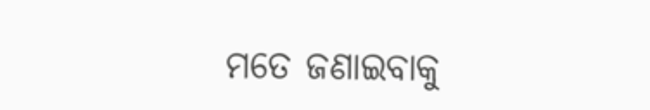ମତେ ଜଣାଇବାକୁ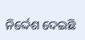ନିର୍ଦ୍ଦେଶ ଦେଇଛି